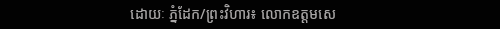ដោយៈ ភ្នំដែក/ព្រះវិហារ៖ លោកឧត្តមសេ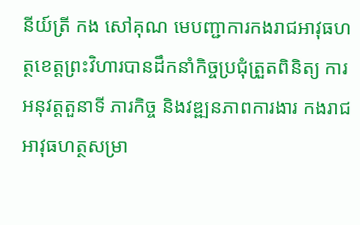នីយ៍ត្រី កង សៅគុណ មេបញ្ជាការកងរាជអាវុធហត្ថខេត្តព្រះវិហារបានដឹកនាំកិច្ចប្រជុំត្រួតពិនិត្យ ការអនុវត្តតួនាទី ភារកិច្ច និងវឌ្ឍនភាពការងារ កងរាជអាវុធហត្ថសម្រា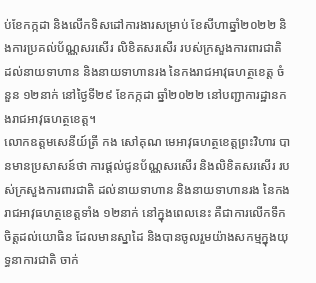ប់ខែកក្កដា និងលើកទិសដៅការងារសម្រាប់ ខែសីហាឆ្នាំ២០២២ និងការប្រគល់ប័ណ្ណសរសើរ លិខិតសរសើរ របស់ក្រសួងការពារជាតិ ដល់នាយទាហាន និងនាយទាហានរង នៃកងរាជអាវុធហត្ថខេត្ត ចំនួន ១២នាក់ នៅថ្ងៃទី២៩ ខែកក្កដា ឆ្នាំ២០២២ នៅបញ្ជាការដ្ឋានកងរាជអាវុធហត្ថខេត្ត។
លោកឧត្តមសេនីយ៍ត្រី កង សៅគុណ មេអាវុធហត្ថខេត្តព្រះវិហារ បានមានប្រសាសន៍ថា ការផ្តល់ជូនប័ណ្ណសរសើរ និងលិខិតសរសើរ របស់ក្រសួងការពារជាតិ ដល់នាយទាហាន និងនាយទាហានរង នៃកងរាជអាវុធហត្ថខេត្តទាំង ១២នាក់ នៅក្នុងពេលនេះ គឺជាការលើកទឹកចិត្តដល់យោធិន ដែលមានស្នាដៃ និងបានចូលរួមយ៉ាងសកម្មក្នុងយុទ្ធនាការជាតិ ចាក់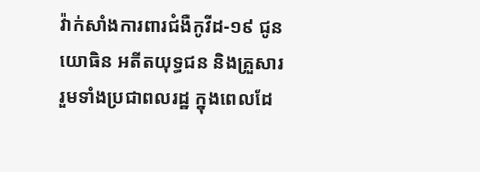វ៉ាក់សាំងការពារជំងឺកូវីដ-១៩ ជូនយោធិន អតីតយុទ្ធជន និងគ្រួសារ រួមទាំងប្រជាពលរដ្ឋ ក្នុងពេលដែ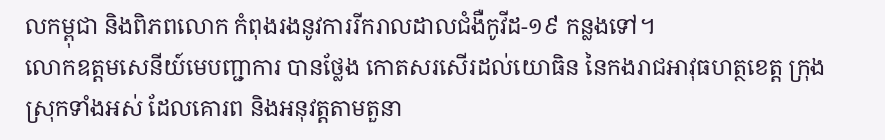លកម្ពុជា និងពិភពលោក កំពុងរងនូវការរីករាលដាលជំងឺកូវីដ-១៩ កន្លងទៅ។
លោកឧត្តមសេនីយ៍មេបញ្ជាការ បានថ្លែង កោតសរសើរដល់យោធិន នៃកងរាជអាវុធហត្ថខេត្ត ក្រុង ស្រុកទាំងអស់ ដែលគោរព និងអនុវត្តតាមតួនា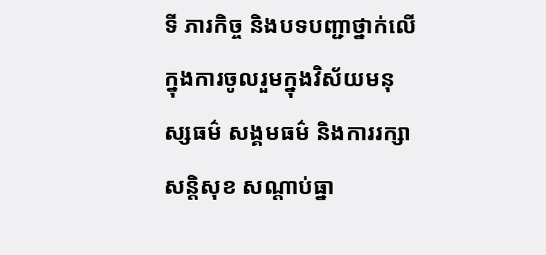ទី ភារកិច្ច និងបទបញ្ជាថ្នាក់លើ ក្នុងការចូលរួមក្នុងវិស័យមនុស្សធម៌ សង្គមធម៌ និងការរក្សាសន្តិសុខ សណ្តាប់ធ្នា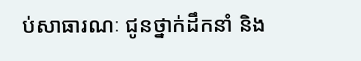ប់សាធារណៈ ជូនថ្នាក់ដឹកនាំ និង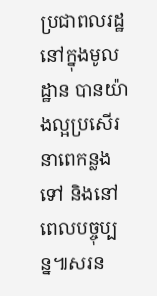ប្រជាពលរដ្ឋនៅក្នុងមូលដ្ឋាន បានយ៉ាងល្អប្រសើរ នាពេកន្លងទៅ និងនៅពេលបច្ចុប្បន្ន៕សរន